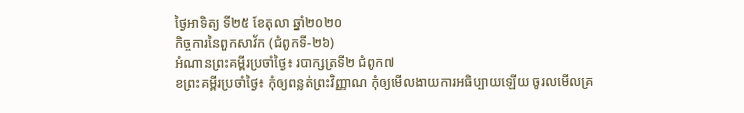ថ្ងៃអាទិត្យ ទី២៥ ខែតុលា ឆ្នាំ២០២០
កិច្ចការនៃពួកសាវ័ក (ជំពូកទី-២៦)
អំណានព្រះគម្ពីរប្រចាំថ្ងៃ៖ របាក្សត្រទី២ ជំពូក៧
ខព្រះគម្ពីរប្រចាំថ្ងៃ៖ កុំឲ្យពន្លត់ព្រះវិញ្ញាណ កុំឲ្យមើលងាយការអធិប្បាយឡើយ ចូរលមើលគ្រ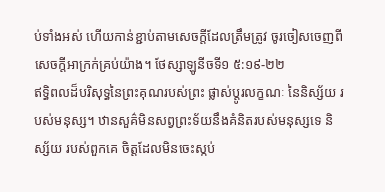ប់ទាំងអស់ ហើយកាន់ខ្ជាប់តាមសេចក្តីដែលត្រឹមត្រូវ ចូរចៀសចេញពីសេចក្តីអាក្រក់គ្រប់យ៉ាង។ ថែស្សាឡូនីចទី១ ៥:១៩-២២
ឥទ្ធិពលដ៏បរិសុទ្ធនៃព្រះគុណរបស់ព្រះ ផ្លាស់ប្តូរលក្ខណៈ នៃនិស្ស័យ របស់មនុស្ស។ ឋានសួគ៌មិនសព្វព្រះទ័យនឹងគំនិតរបស់មនុស្សទេ និស្ស័យ របស់ពួកគេ ចិត្តដែលមិនចេះស្កប់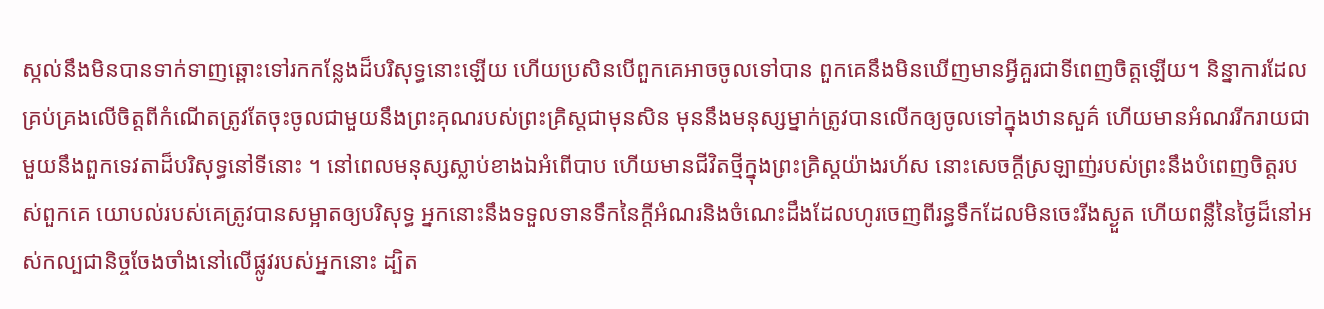ស្កល់នឹងមិនបានទាក់ទាញឆ្ពោះទៅរកកន្លែងដ៏បរិសុទ្ធនោះឡើយ ហើយប្រសិនបើពួកគេអាចចូលទៅបាន ពួកគេនឹងមិនឃើញមានអ្វីគួរជាទីពេញចិត្តឡើយ។ និន្នាការដែលគ្រប់គ្រងលើចិត្តពីកំណើតត្រូវតែចុះចូលជាមួយនឹងព្រះគុណរបស់ព្រះគ្រិស្តជាមុនសិន មុននឹងមនុស្សម្នាក់ត្រូវបានលើកឲ្យចូលទៅក្នុងឋានសួគ៌ ហើយមានអំណររីករាយជាមួយនឹងពួកទេវតាដ៏បរិសុទ្ធនៅទីនោះ ។ នៅពេលមនុស្សស្លាប់ខាងឯអំពើបាប ហើយមានជីវិតថ្មីក្នុងព្រះគ្រិស្តយ៉ាងរហ័ស នោះសេចក្តីស្រឡាញ់របស់ព្រះនឹងបំពេញចិត្តរបស់ពួកគេ យោបល់របស់គេត្រូវបានសម្អាតឲ្យបរិសុទ្ធ អ្នកនោះនឹងទទួលទានទឹកនៃក្តីអំណរនិងចំណេះដឹងដែលហូរចេញពីរន្ធទឹកដែលមិនចេះរីងស្ងួត ហើយពន្លឺនៃថ្ងៃដ៏នៅអស់កល្បជានិច្ចចែងចាំងនៅលើផ្លូវរបស់អ្នកនោះ ដ្បិត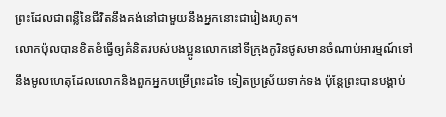ព្រះដែលជាពន្លឺនៃជីវិតនឹងគង់នៅជាមួយនឹងអ្នកនោះជារៀងរហូត។
លោកប៉ុលបានខិតខំធ្វើឲ្យគំនិតរបស់បងប្អូនលោកនៅទីក្រុងកូរិនថូសមានចំណាប់អារម្មណ៍ទៅនឹងមូលហេតុដែលលោកនិងពួកអ្នកបម្រើព្រះដទៃ ទៀតប្រស្រ័យទាក់ទង ប៉ុន្តែព្រះបានបង្គាប់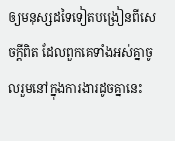ឲ្យមនុស្សដទៃទៀតបង្រៀនពីសេចក្តីពិត ដែលពួកគេទាំងអស់គ្នាចូលរួមនៅក្នុងការងារដូចគ្នានេះ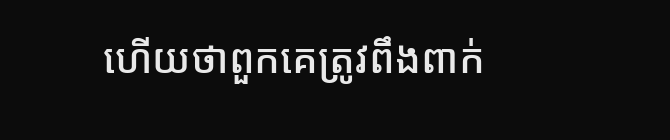ហើយថាពួកគេត្រូវពឹងពាក់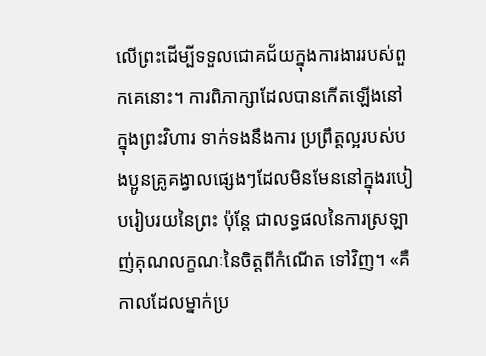លើព្រះដើម្បីទទួលជោគជ័យក្នុងការងាររបស់ពួកគេនោះ។ ការពិភាក្សាដែលបានកើតឡើងនៅក្នុងព្រះវិហារ ទាក់ទងនឹងការ ប្រព្រឹត្តល្អរបស់បងប្អូនគ្រូគង្វាលផ្សេងៗដែលមិនមែននៅក្នុងរបៀបរៀបរយនៃព្រះ ប៉ុន្តែ ជាលទ្ធផលនៃការស្រឡាញ់គុណលក្ខណៈនៃចិត្តពីកំណើត ទៅវិញ។ «គឺកាលដែលម្នាក់ប្រ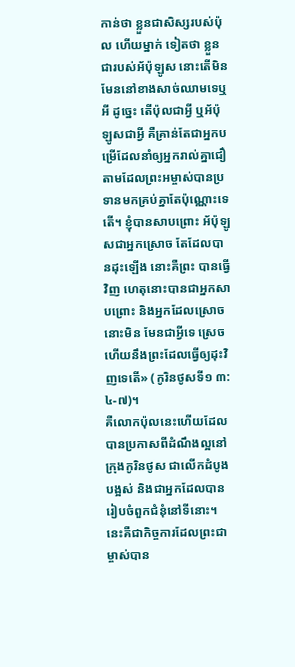កាន់ថា ខ្លួនជាសិស្សរបស់ប៉ុល ហើយម្នាក់ ទៀតថា ខ្លួនជារបស់អ័ប៉ុឡូស នោះតើមិនមែននៅខាងសាច់ឈាមទេឬអី ដូច្នេះ តើប៉ុលជាអ្វី ឬអ័ប៉ុឡូសជាអ្វី គឺគ្រាន់តែជាអ្នកបម្រើដែលនាំឲ្យអ្នករាល់គ្នាជឿ តាមដែលព្រះអម្ចាស់បានប្រទានមកគ្រប់គ្នាតែប៉ុណ្ណោះទេតើ។ ខ្ញុំបានសាបព្រោះ អ័ប៉ុឡូសជាអ្នកស្រោច តែដែលបានដុះឡើង នោះគឺព្រះ បានធ្វើវិញ ហេតុនោះបានជាអ្នកសាបព្រោះ និងអ្នកដែលស្រោច នោះមិន មែនជាអ្វីទេ ស្រេចហើយនឹងព្រះដែលធ្វើឲ្យដុះវិញទេតើ» (កូរិនថូសទី១ ៣: ៤-៧)។
គឺលោកប៉ុលនេះហើយដែលបានប្រកាសពីដំណឹងល្អនៅក្រុងកូរិនថូស ជាលើកដំបូងបង្អស់ និងជាអ្នកដែលបានរៀបចំពួកជំនុំនៅទីនោះ។ នេះគឺជាកិច្ចការដែលព្រះជាម្ចាស់បាន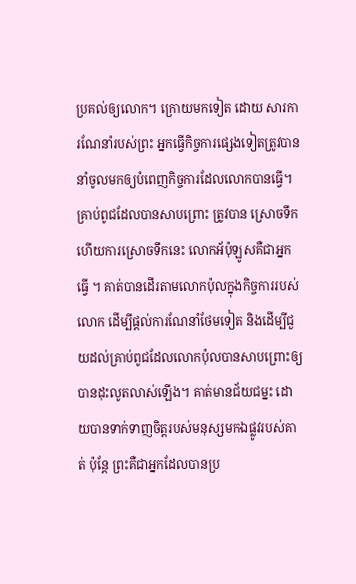ប្រគល់ឲ្យលោក។ ក្រោយមកទៀត ដោយ សារការណែនាំរបស់ព្រះ អ្នកធ្វើកិច្ចការផ្សេងទៀតត្រូវបាននាំចូលមកឲ្យបំពេញកិច្ចការដែលលោកបានធ្វើ។ គ្រាប់ពូជដែលបានសាបព្រោះ ត្រូវបាន ស្រោចទឹក ហើយការស្រោចទឹកនេះ លោកអ័ប៉ុឡូសគឺជាអ្នកធ្វើ ។ គាត់បានដើរតាមលោកប៉ុលក្នុងកិច្ចការរបស់លោក ដើម្បីផ្ដល់ការណែនាំថែមទៀត និងដើម្បីជួយដល់គ្រាប់ពូជដែលលោកប៉ុលបានសាបព្រោះឲ្យបានដុះលូតលាស់ឡើង។ គាត់មានជ័យជម្នះ ដោយបានទាក់ទាញចិត្តរបស់មនុស្សមកឯផ្លូវរបស់គាត់ ប៉ុន្តែ ព្រះគឺជាអ្នកដែលបានប្រ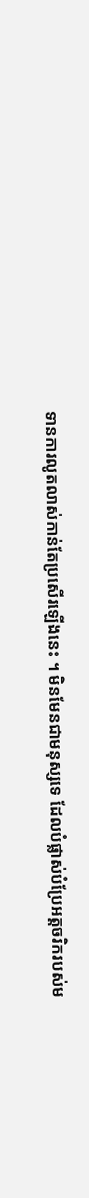ទានការលូតលាស់កាន់តែប្រសើរឡើងនេះ ។ មិនមែនជាមនុស្សទេ ដែលបំផ្លាស់បំប្រែអត្តចរិករបស់ម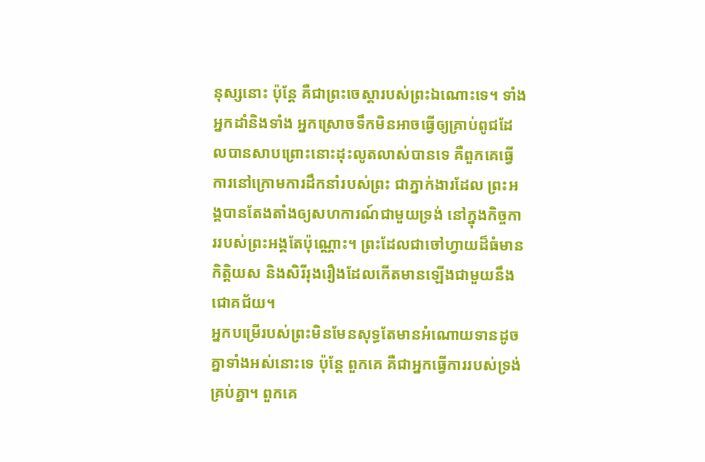នុស្សនោះ ប៉ុន្តែ គឺជាព្រះចេស្តារបស់ព្រះឯណោះទេ។ ទាំងអ្នកដាំនិងទាំង អ្នកស្រោចទឹកមិនអាចធ្វើឲ្យគ្រាប់ពូជដែលបានសាបព្រោះនោះដុះលូតលាស់បានទេ គឺពួកគេធ្វើការនៅក្រោមការដឹកនាំរបស់ព្រះ ជាភ្នាក់ងារដែល ព្រះអង្គបានតែងតាំងឲ្យសហការណ៍ជាមួយទ្រង់ នៅក្នុងកិច្ចការរបស់ព្រះអង្គតែប៉ុណ្ណោះ។ ព្រះដែលជាចៅហ្វាយដ៏ធំមានកិត្តិយស និងសិរីរុងរឿងដែលកើតមានឡើងជាមួយនឹងជោគជ័យ។
អ្នកបម្រើរបស់ព្រះមិនមែនសុទ្ធតែមានអំណោយទានដូចគ្នាទាំងអស់នោះទេ ប៉ុន្តែ ពួកគេ គឺជាអ្នកធ្វើការរបស់ទ្រង់គ្រប់គ្នា។ ពួកគេ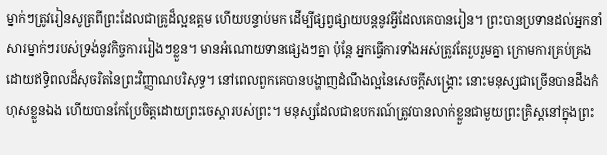ម្នាក់ៗត្រូវរៀនសូត្រពីព្រះដែលជាគ្រូដ៏ល្អឧត្តម ហើយបន្ទាប់មក ដើម្បីផ្សព្វផ្សាយបន្តនូវអ្វីដែលគេបានរៀន។ ព្រះបានប្រទានដល់អ្នកនាំសារម្នាក់ៗរបស់ទ្រង់នូវកិច្ចការរៀងៗខ្លួន។ មានអំណោយទានផ្សេងៗគ្នា ប៉ុន្តែ អ្នកធ្វើការទាំងអស់ត្រូវតែរួបរួមគ្នា ក្រោមការគ្រប់គ្រងដោយឥទ្ធិពលដ៏សុចរិតនៃព្រះវិញ្ញាណបរិសុទ្ធ។ នៅពេលពួកគេបានបង្ហាញដំណឹងល្អនៃសេចក្ដីសង្គ្រោះ នោះមនុស្សជាច្រើនបានដឹងកំហុសខ្លួនឯង ហើយបានកែប្រែចិត្ដដោយព្រះចេស្តារបស់ព្រះ។ មនុស្សដែលជាឧបករណ៍ត្រូវបានលាក់ខ្លួនជាមួយព្រះគ្រិស្តនៅក្នុងព្រះ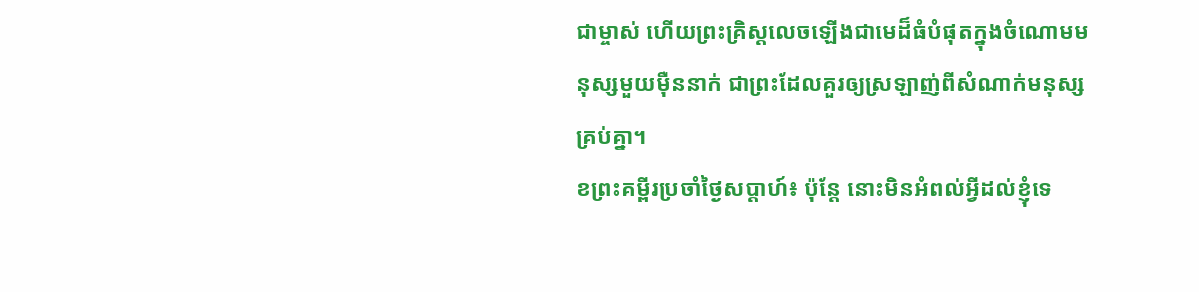ជាម្ចាស់ ហើយព្រះគ្រិស្តលេចឡើងជាមេដ៏ធំបំផុតក្នុងចំណោមមនុស្សមួយម៉ឺននាក់ ជាព្រះដែលគួរឲ្យស្រឡាញ់ពីសំណាក់មនុស្សគ្រប់គ្នា។
ខព្រះគម្ពីរប្រចាំថ្ងៃសប្តាហ៍៖ ប៉ុន្តែ នោះមិនអំពល់អ្វីដល់ខ្ញុំទេ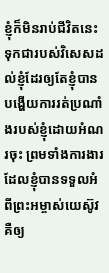ខ្ញុំក៏មិនរាប់ជីវិតនេះទុកជារបស់វិសេសដល់ខ្ញុំដែរឲ្យតែខ្ញុំបានបង្ហើយការរត់ប្រណាំងរបស់ខ្ញុំដោយអំណរចុះ ព្រមទាំងការងារដែលខ្ញុំបានទទួលអំពីព្រះអម្ចាស់យេស៊ូវ គឺឲ្យ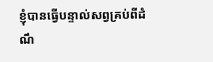ខ្ញុំបានធ្វើបន្ទាល់សព្វគ្រប់ពីដំណឹ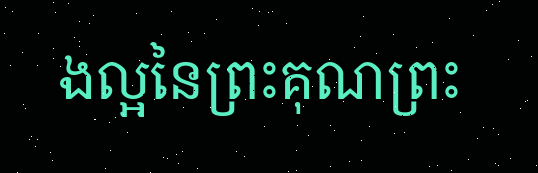ងល្អនៃព្រះគុណព្រះ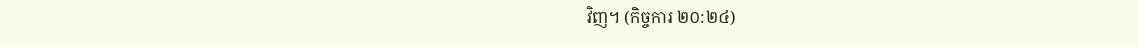វិញ។ (កិច្ចការ ២០:២៤)